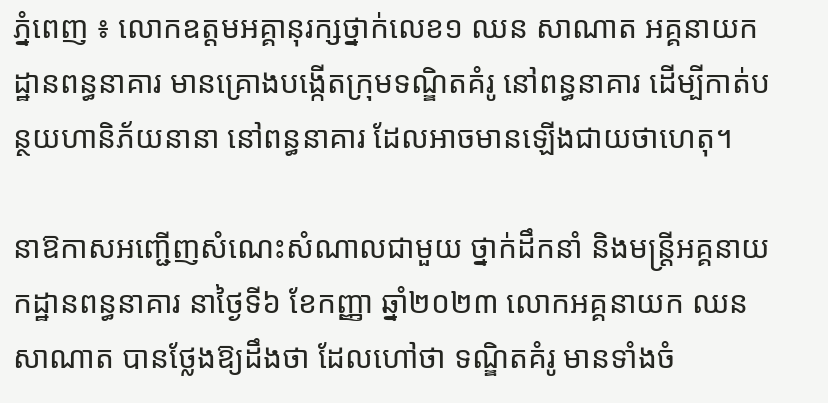ភ្នំពេញ ៖ លោកឧត្តមអគ្គានុរក្សថ្នាក់លេខ១ ឈន សាណាត អគ្គនាយកដ្ឋានពន្ធនាគារ មានគ្រោងបង្កើតក្រុមទណ្ឌិតគំរូ នៅពន្ធនាគារ ដើម្បីកាត់បន្ថយហានិភ័យនានា នៅពន្ធនាគារ ដែលអាចមានឡើងជាយថាហេតុ។

នាឱកាសអញ្ជើញសំណេះសំណាលជាមួយ ថ្នាក់ដឹកនាំ និងមន្ដ្រីអគ្គនាយកដ្ឋានពន្ធនាគារ នាថ្ងៃទី៦ ខែកញ្ញា ឆ្នាំ២០២៣ លោកអគ្គនាយក ឈន សាណាត បានថ្លែងឱ្យដឹងថា ដែលហៅថា ទណ្ឌិតគំរូ មានទាំងចំ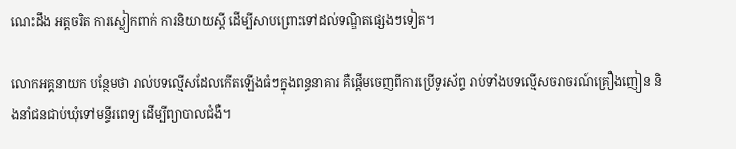ណេះដឹង អត្តចរិត ការស្លៀកពាក់ ការនិយាយស្ដី ដើម្បីសាបព្រោះទៅដល់ទណ្ឌិតផ្សេងៗទៀត។

លោកអគ្គនាយក បន្ថែមថា រាល់បទល្មើសដែលកើតឡើងធំៗក្នុងពន្ធនាគារ គឺផ្ដើមចេញពីការប្រើទូរស័ព្ទ រាប់ទាំងបទល្មើសចរាចរណ៍គ្រឿងញៀន និងនាំជនជាប់ឃុំទៅមន្ទីរពេទ្យ ដើម្បីព្យាបាលជំងឺ។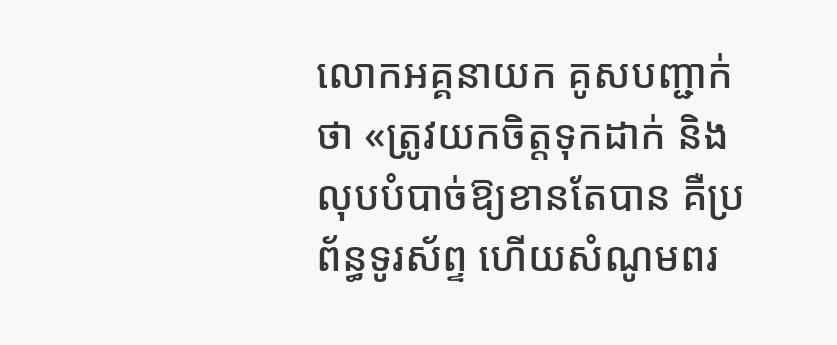លោកអគ្គនាយក គូសបញ្ជាក់ថា «ត្រូវយកចិត្តទុកដាក់ និងលុបបំបាច់ឱ្យខានតែបាន គឺប្រព័ន្ធទូរស័ព្ទ ហើយសំណូមពរ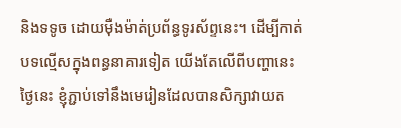និងទទូច ដោយម៉ឺងម៉ាត់ប្រព័ន្ធទូរស័ព្ទនេះ។ ដើម្បីកាត់បទល្មើសក្នុងពន្ធនាគារទៀត យើងតែលើពីបញ្ហានេះ ថ្ងៃនេះ ខ្ញុំភ្ជាប់ទៅនឹងមេរៀនដែលបានសិក្សាវាយត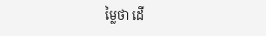ម្លៃថា ដើ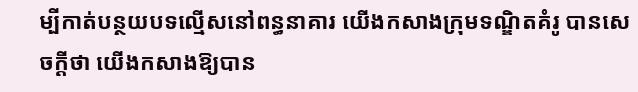ម្បីកាត់បន្ថយបទល្មើសនៅពន្ធនាគារ យើងកសាងក្រុមទណ្ឌិតគំរូ បានសេចក្ដីថា យើងកសាងឱ្យបាន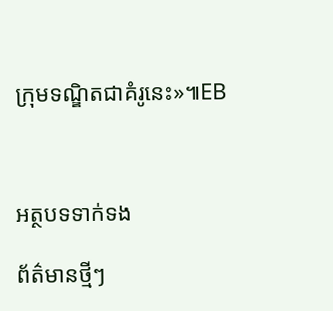ក្រុមទណ្ឌិតជាគំរូនេះ»៕EB



អត្ថបទទាក់ទង

ព័ត៌មានថ្មីៗ